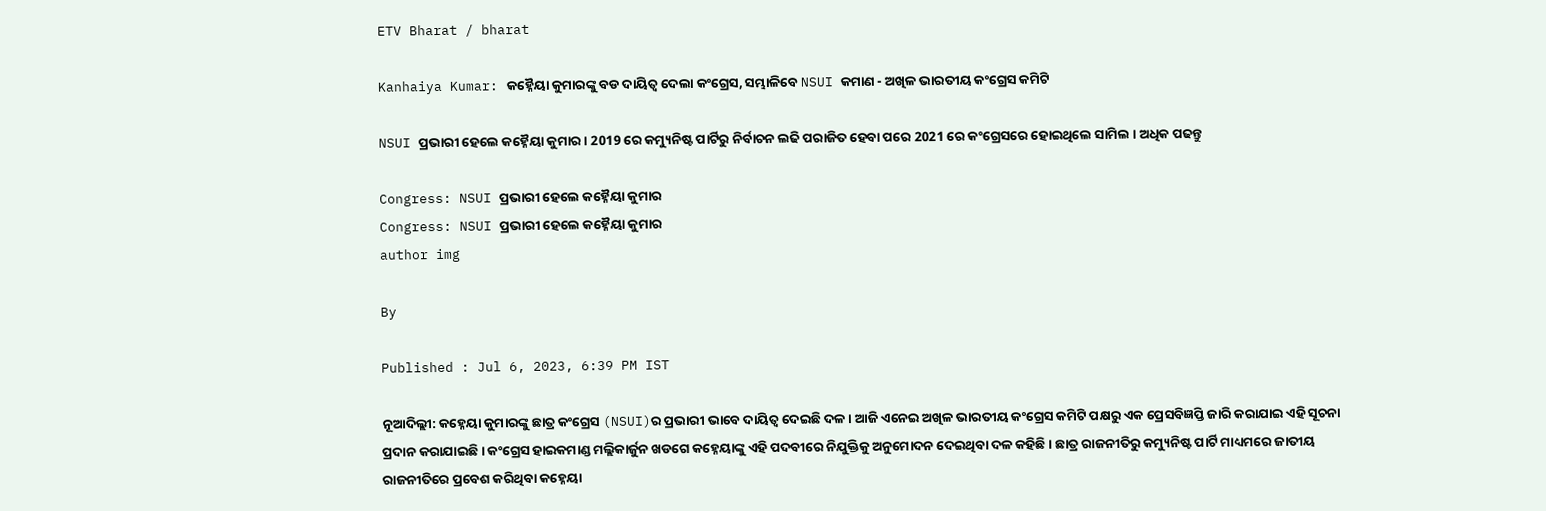ETV Bharat / bharat

Kanhaiya Kumar: କହ୍ନୈୟା କୁମାରଙ୍କୁ ବଡ ଦାୟିତ୍ୱ ଦେଲା କଂଗ୍ରେସ, ସମ୍ଭାଳିବେ NSUI କମାଣ - ଅଖିଳ ଭାରତୀୟ କଂଗ୍ରେସ କମିଟି

NSUI ପ୍ରଭାରୀ ହେଲେ କହ୍ନୈୟା କୁମାର । 2019 ରେ କମ୍ୟୁନିଷ୍ଟ ପାର୍ଟିରୁ ନିର୍ବାଚନ ଲଢି ପରାଜିତ ହେବା ପରେ 2021 ରେ କଂଗ୍ରେସରେ ହୋଇଥିଲେ ସାମିଲ । ଅଧିକ ପଢନ୍ତୁ

Congress: NSUI ପ୍ରଭାରୀ ହେଲେ କହ୍ନୈୟା କୁମାର
Congress: NSUI ପ୍ରଭାରୀ ହେଲେ କହ୍ନୈୟା କୁମାର
author img

By

Published : Jul 6, 2023, 6:39 PM IST

ନୂଆଦିଲ୍ଲୀ: କହ୍ନେୟା କୁମାରଙ୍କୁ ଛାତ୍ର କଂଗ୍ରେସ (NSUI)ର ପ୍ରଭାରୀ ଭାବେ ଦାୟିତ୍ବ ଦେଇଛି ଦଳ । ଆଜି ଏନେଇ ଅଖିଳ ଭାରତୀୟ କଂଗ୍ରେସ କମିଟି ପକ୍ଷରୁ ଏକ ପ୍ରେସବିଜ୍ଞପ୍ତି ଜାରି କରାଯାଇ ଏହି ସୂଚନା ପ୍ରଦାନ କରାଯାଇଛି । କଂଗ୍ରେସ ହାଇକମାଣ୍ଡ ମଲ୍ଲିକାର୍ଜୁନ ଖଡଗେ କହ୍ନେୟାଙ୍କୁ ଏହି ପଦବୀରେ ନିଯୁକ୍ତିକୁ ଅନୁମୋଦନ ଦେଇଥିବା ଦଳ କହିଛି । ଛାତ୍ର ରାଜନୀତିରୁ କମ୍ୟୁନିଷ୍ଟ ପାର୍ଟି ମାଧ୍ୟମରେ ଜାତୀୟ ରାଜନୀତିରେ ପ୍ରବେଶ କରିଥିବା କହ୍ନେୟା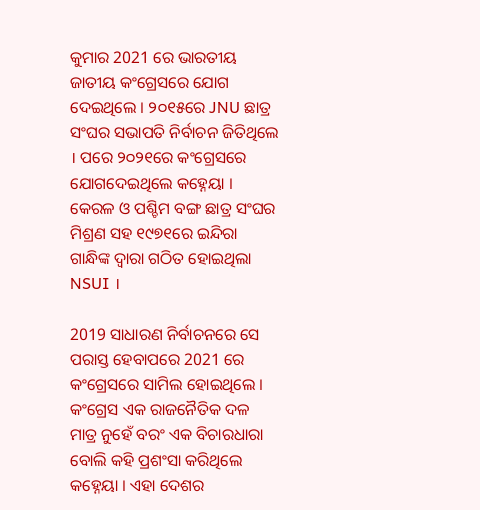କୁମାର 2021 ରେ ଭାରତୀୟ ଜାତୀୟ କଂଗ୍ରେସରେ ଯୋଗ ଦେଇଥିଲେ । ୨୦୧୫ରେ JNU ଛାତ୍ର ସଂଘର ସଭାପତି ନିର୍ବାଚନ ଜିତିଥିଲେ । ପରେ ୨୦୨୧ରେ କଂଗ୍ରେସରେ ଯୋଗଦେଇଥିଲେ କହ୍ନେୟା । କେରଳ ଓ ପଶ୍ଚିମ ବଙ୍ଗ ଛାତ୍ର ସଂଘର ମିଶ୍ରଣ ସହ ୧୯୭୧ରେ ଇନ୍ଦିରା ଗାନ୍ଧିଙ୍କ ଦ୍ବାରା ଗଠିତ ହୋଇଥିଲା NSUI ।

2019 ସାଧାରଣ ନିର୍ବାଚନରେ ସେ ପରାସ୍ତ ହେବାପରେ 2021 ରେ କଂଗ୍ରେସରେ ସାମିଲ ହୋଇଥିଲେ । କଂଗ୍ରେସ ଏକ ରାଜନୈତିକ ଦଳ ମାତ୍ର ନୁହେଁ ବରଂ ଏକ ବିଚାରଧାରା ବୋଲି କହି ପ୍ରଶଂସା କରିଥିଲେ କହ୍ନେୟା । ଏହା ଦେଶର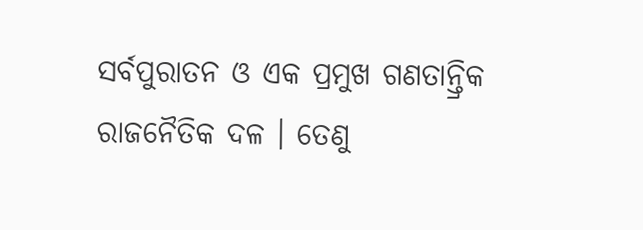ସର୍ବପୁରାତନ ଓ ଏକ ପ୍ରମୁଖ ଗଣତାନ୍ତ୍ରିକ ରାଜନୈତିକ ଦଳ । ତେଣୁ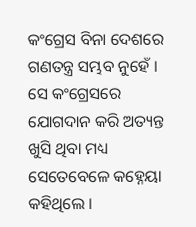କଂଗ୍ରେସ ବିନା ଦେଶରେ ଗଣତନ୍ତ୍ର ସମ୍ଭବ ନୁହେଁ । ସେ କଂଗ୍ରେସରେ ଯୋଗଦାନ କରି ଅତ୍ୟନ୍ତ ଖୁସି ଥିବା ମଧ୍ୟ ସେତେବେଳେ କହ୍ନେୟା କହିଥିଲେ ।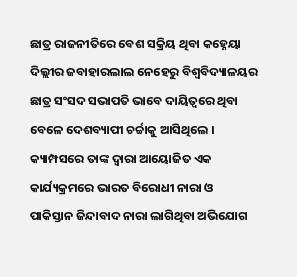ଛାତ୍ର ରାଜନୀତିରେ ବେଶ ସକ୍ରିୟ ଥିବା କହ୍ନେୟା ଦିଲ୍ଲୀର ଜବାହାରଲାଲ ନେହେରୁ ବିଶ୍ବବିଦ୍ୟାଳୟର ଛାତ୍ର ସଂସଦ ସଭାପତି ଭାବେ ଦାୟିତ୍ବରେ ଥିବା ବେଳେ ଦେଶବ୍ୟାପୀ ଚର୍ଚ୍ଚାକୁ ଆସିଥିଲେ । କ୍ୟାମ୍ପସରେ ତାଙ୍କ ଦ୍ବାରା ଆୟୋଜିତ ଏକ କାର୍ଯ୍ୟକ୍ରମରେ ଭାରତ ବିରୋଧୀ ନାରା ଓ ପାକିସ୍ତାନ ଜିନ୍ଦାବାଦ ନାରା ଲାଗିଥିବା ଅଭିଯୋଗ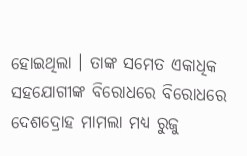ହୋଇଥିଲା । ତାଙ୍କ ସମେତ ଏକାଧିକ ସହଯୋଗୀଙ୍କ ବିରୋଧରେ ବିରୋଧରେ ଦେଶଦ୍ରୋହ ମାମଲା ମଧ୍ୟ ରୁଜୁ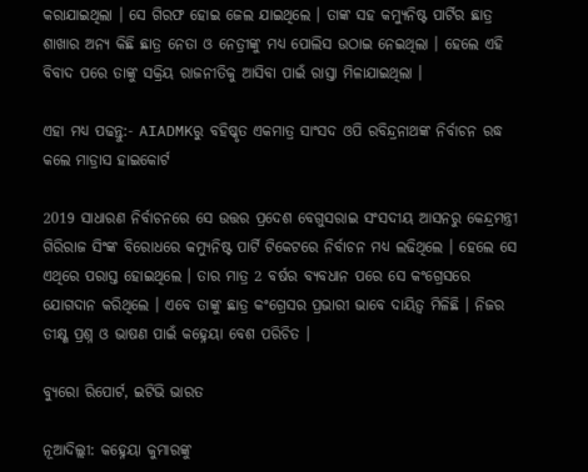କରାଯାଇଥିଲା । ସେ ଗିରଫ ହୋଇ ଜେଲ ଯାଇଥିଲେ । ତାଙ୍କ ସହ କମ୍ୟୁନିଷ୍ଟ ପାର୍ଟିର ଛାତ୍ର ଶାଖାର ଅନ୍ୟ କିଛି ଛାତ୍ର ନେତା ଓ ନେତ୍ରୀଙ୍କୁ ମଧ୍ୟ ପୋଲିସ ଉଠାଇ ନେଇଥିଲା । ହେଲେ ଏହି ବିବାଦ ପରେ ତାଙ୍କୁ ସକ୍ରିୟ ରାଜନୀତିକୁ ଆସିବା ପାଇଁ ରାସ୍ତା ମିଳାଯାଇଥିଲା ।

ଏହା ମଧ୍ୟ ପଢନ୍ତୁ:- AIADMKରୁ ବହିଷ୍କୃତ ଏକମାତ୍ର ସାଂସଦ ଓପି ରବିନ୍ଦ୍ରନାଥଙ୍କ ନିର୍ବାଚନ ରଦ୍ଧ କଲେ ମାଡ୍ରାସ ହାଇକୋର୍ଟ

2019 ସାଧାରଣ ନିର୍ବାଚନରେ ସେ ଉତ୍ତର ପ୍ରଦେଶ ବେଗୁସରାଇ ସଂସଦୀୟ ଆସନରୁ କେନ୍ଦ୍ରମନ୍ତ୍ରୀ ଗିରିରାଜ ସିଂଙ୍କ ବିରୋଧରେ କମ୍ୟୁନିଷ୍ଟ ପାର୍ଟି ଟିକେଟରେ ନିର୍ବାଚନ ମଧ୍ୟ ଲଢିଥିଲେ । ହେଲେ ସେ ଏଥିରେ ପରାସ୍ତ ହୋଇଥିଲେ । ତାର ମାତ୍ର 2 ବର୍ଷର ବ୍ୟବଧାନ ପରେ ସେ କଂଗ୍ରେସରେ ଯୋଗଦାନ କରିଥିଲେ । ଏବେ ତାଙ୍କୁ ଛାତ୍ର କଂଗ୍ରେସର ପ୍ରଭାରୀ ଭାବେ ଦାୟିତ୍ବ ମିଳିଛି । ନିଜର ତୀକ୍ଷ୍ଣ ପ୍ରଶ୍ନ ଓ ଭାଷଣ ପାଇଁ କହ୍ନେୟା ବେଶ ପରିଚିତ ।

ବ୍ୟୁରୋ ରିପୋର୍ଟ, ଇଟିଭି ଭାରତ

ନୂଆଦିଲ୍ଲୀ: କହ୍ନେୟା କୁମାରଙ୍କୁ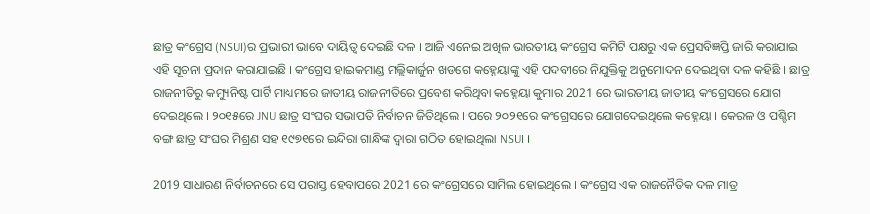ଛାତ୍ର କଂଗ୍ରେସ (NSUI)ର ପ୍ରଭାରୀ ଭାବେ ଦାୟିତ୍ବ ଦେଇଛି ଦଳ । ଆଜି ଏନେଇ ଅଖିଳ ଭାରତୀୟ କଂଗ୍ରେସ କମିଟି ପକ୍ଷରୁ ଏକ ପ୍ରେସବିଜ୍ଞପ୍ତି ଜାରି କରାଯାଇ ଏହି ସୂଚନା ପ୍ରଦାନ କରାଯାଇଛି । କଂଗ୍ରେସ ହାଇକମାଣ୍ଡ ମଲ୍ଲିକାର୍ଜୁନ ଖଡଗେ କହ୍ନେୟାଙ୍କୁ ଏହି ପଦବୀରେ ନିଯୁକ୍ତିକୁ ଅନୁମୋଦନ ଦେଇଥିବା ଦଳ କହିଛି । ଛାତ୍ର ରାଜନୀତିରୁ କମ୍ୟୁନିଷ୍ଟ ପାର୍ଟି ମାଧ୍ୟମରେ ଜାତୀୟ ରାଜନୀତିରେ ପ୍ରବେଶ କରିଥିବା କହ୍ନେୟା କୁମାର 2021 ରେ ଭାରତୀୟ ଜାତୀୟ କଂଗ୍ରେସରେ ଯୋଗ ଦେଇଥିଲେ । ୨୦୧୫ରେ JNU ଛାତ୍ର ସଂଘର ସଭାପତି ନିର୍ବାଚନ ଜିତିଥିଲେ । ପରେ ୨୦୨୧ରେ କଂଗ୍ରେସରେ ଯୋଗଦେଇଥିଲେ କହ୍ନେୟା । କେରଳ ଓ ପଶ୍ଚିମ ବଙ୍ଗ ଛାତ୍ର ସଂଘର ମିଶ୍ରଣ ସହ ୧୯୭୧ରେ ଇନ୍ଦିରା ଗାନ୍ଧିଙ୍କ ଦ୍ବାରା ଗଠିତ ହୋଇଥିଲା NSUI ।

2019 ସାଧାରଣ ନିର୍ବାଚନରେ ସେ ପରାସ୍ତ ହେବାପରେ 2021 ରେ କଂଗ୍ରେସରେ ସାମିଲ ହୋଇଥିଲେ । କଂଗ୍ରେସ ଏକ ରାଜନୈତିକ ଦଳ ମାତ୍ର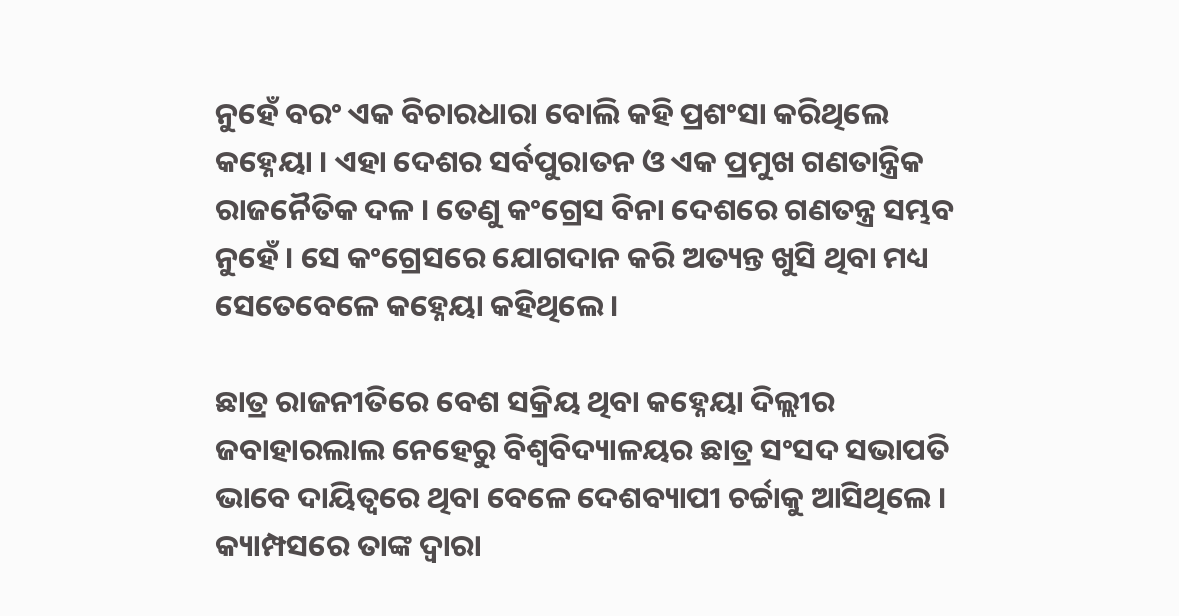ନୁହେଁ ବରଂ ଏକ ବିଚାରଧାରା ବୋଲି କହି ପ୍ରଶଂସା କରିଥିଲେ କହ୍ନେୟା । ଏହା ଦେଶର ସର୍ବପୁରାତନ ଓ ଏକ ପ୍ରମୁଖ ଗଣତାନ୍ତ୍ରିକ ରାଜନୈତିକ ଦଳ । ତେଣୁ କଂଗ୍ରେସ ବିନା ଦେଶରେ ଗଣତନ୍ତ୍ର ସମ୍ଭବ ନୁହେଁ । ସେ କଂଗ୍ରେସରେ ଯୋଗଦାନ କରି ଅତ୍ୟନ୍ତ ଖୁସି ଥିବା ମଧ୍ୟ ସେତେବେଳେ କହ୍ନେୟା କହିଥିଲେ ।

ଛାତ୍ର ରାଜନୀତିରେ ବେଶ ସକ୍ରିୟ ଥିବା କହ୍ନେୟା ଦିଲ୍ଲୀର ଜବାହାରଲାଲ ନେହେରୁ ବିଶ୍ବବିଦ୍ୟାଳୟର ଛାତ୍ର ସଂସଦ ସଭାପତି ଭାବେ ଦାୟିତ୍ବରେ ଥିବା ବେଳେ ଦେଶବ୍ୟାପୀ ଚର୍ଚ୍ଚାକୁ ଆସିଥିଲେ । କ୍ୟାମ୍ପସରେ ତାଙ୍କ ଦ୍ବାରା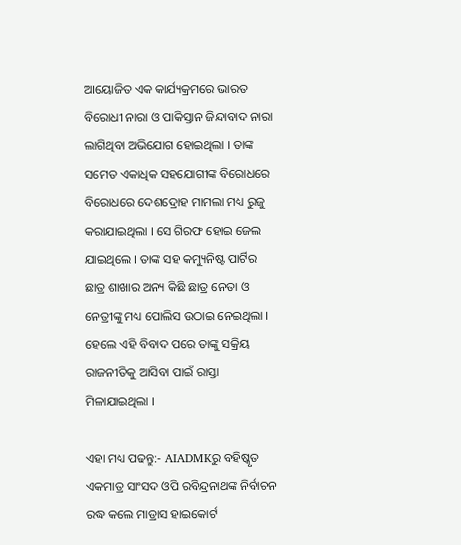ଆୟୋଜିତ ଏକ କାର୍ଯ୍ୟକ୍ରମରେ ଭାରତ ବିରୋଧୀ ନାରା ଓ ପାକିସ୍ତାନ ଜିନ୍ଦାବାଦ ନାରା ଲାଗିଥିବା ଅଭିଯୋଗ ହୋଇଥିଲା । ତାଙ୍କ ସମେତ ଏକାଧିକ ସହଯୋଗୀଙ୍କ ବିରୋଧରେ ବିରୋଧରେ ଦେଶଦ୍ରୋହ ମାମଲା ମଧ୍ୟ ରୁଜୁ କରାଯାଇଥିଲା । ସେ ଗିରଫ ହୋଇ ଜେଲ ଯାଇଥିଲେ । ତାଙ୍କ ସହ କମ୍ୟୁନିଷ୍ଟ ପାର୍ଟିର ଛାତ୍ର ଶାଖାର ଅନ୍ୟ କିଛି ଛାତ୍ର ନେତା ଓ ନେତ୍ରୀଙ୍କୁ ମଧ୍ୟ ପୋଲିସ ଉଠାଇ ନେଇଥିଲା । ହେଲେ ଏହି ବିବାଦ ପରେ ତାଙ୍କୁ ସକ୍ରିୟ ରାଜନୀତିକୁ ଆସିବା ପାଇଁ ରାସ୍ତା ମିଳାଯାଇଥିଲା ।

ଏହା ମଧ୍ୟ ପଢନ୍ତୁ:- AIADMKରୁ ବହିଷ୍କୃତ ଏକମାତ୍ର ସାଂସଦ ଓପି ରବିନ୍ଦ୍ରନାଥଙ୍କ ନିର୍ବାଚନ ରଦ୍ଧ କଲେ ମାଡ୍ରାସ ହାଇକୋର୍ଟ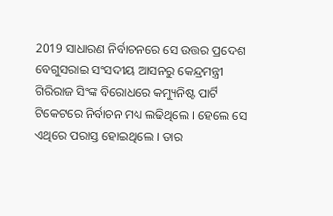2019 ସାଧାରଣ ନିର୍ବାଚନରେ ସେ ଉତ୍ତର ପ୍ରଦେଶ ବେଗୁସରାଇ ସଂସଦୀୟ ଆସନରୁ କେନ୍ଦ୍ରମନ୍ତ୍ରୀ ଗିରିରାଜ ସିଂଙ୍କ ବିରୋଧରେ କମ୍ୟୁନିଷ୍ଟ ପାର୍ଟି ଟିକେଟରେ ନିର୍ବାଚନ ମଧ୍ୟ ଲଢିଥିଲେ । ହେଲେ ସେ ଏଥିରେ ପରାସ୍ତ ହୋଇଥିଲେ । ତାର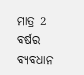ମାତ୍ର 2 ବର୍ଷର ବ୍ୟବଧାନ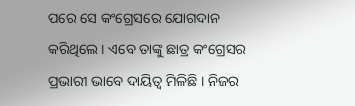ପରେ ସେ କଂଗ୍ରେସରେ ଯୋଗଦାନ କରିଥିଲେ । ଏବେ ତାଙ୍କୁ ଛାତ୍ର କଂଗ୍ରେସର ପ୍ରଭାରୀ ଭାବେ ଦାୟିତ୍ବ ମିଳିଛି । ନିଜର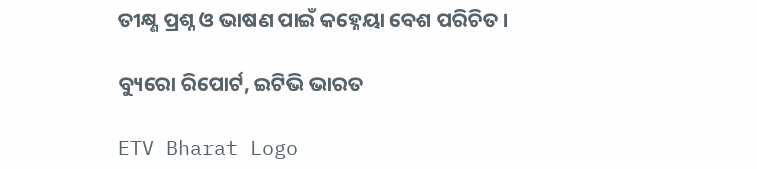ତୀକ୍ଷ୍ଣ ପ୍ରଶ୍ନ ଓ ଭାଷଣ ପାଇଁ କହ୍ନେୟା ବେଶ ପରିଚିତ ।

ବ୍ୟୁରୋ ରିପୋର୍ଟ, ଇଟିଭି ଭାରତ

ETV Bharat Logo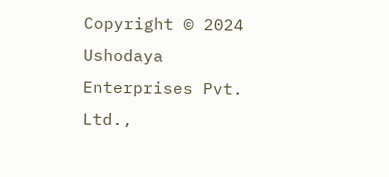Copyright © 2024 Ushodaya Enterprises Pvt. Ltd.,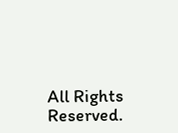All Rights Reserved.